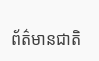ព័ត៌មានជាតិ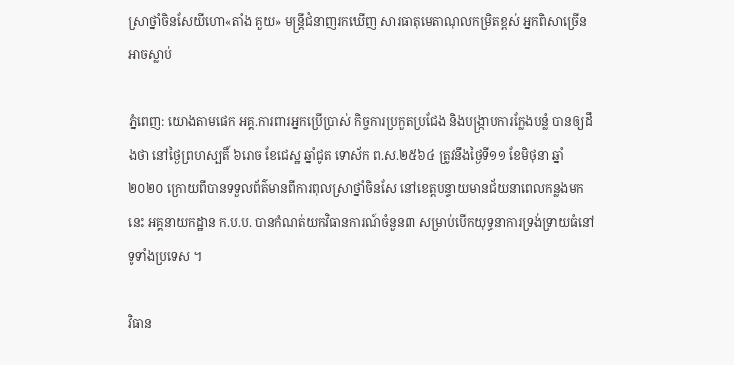ស្រាថ្នាំចិនសែយីហោ«តាំង គួយ» មន្រ្តីជំនាញរកឃើញ សារធាតុមេតាណុលកម្រិតខ្ពស់ អ្នកពិសាច្រើន អាចស្លាប់

ភ្នំពេញ: យោងតាមផេក អគ្គ.ការពារអ្នកប្រើប្រាស់ កិច្ចការប្រកួតប្រជែង និងបង្ក្រាបការក្លែងបន្លំ បានឲ្យដឹងថា នៅថ្ងៃព្រហស្បតិ៍ ៦រោច ខែជេស្ឋ ឆ្នាំជូត ទោស័ក ព.ស.២៥៦៤ ត្រូវនឹងថ្ងៃទី១១ ខែមិថុនា ឆ្នាំ២០២០ ក្រោយពីបានទទួលព័ត៌មានពីការពុលស្រាថ្នាំចិនសែ នៅខេត្តបន្ទាយមានជ័យនាពេលកន្លងមកនេះ អគ្គនាយកដ្ឋាន ក.ប.ប. បានកំណត់យកវិធានការណ៍ចំនួន៣ សម្រាប់បើកយុទ្ធនាការទ្រង់ទ្រាយធំនៅទូទាំងប្រទេស ។

វិធាន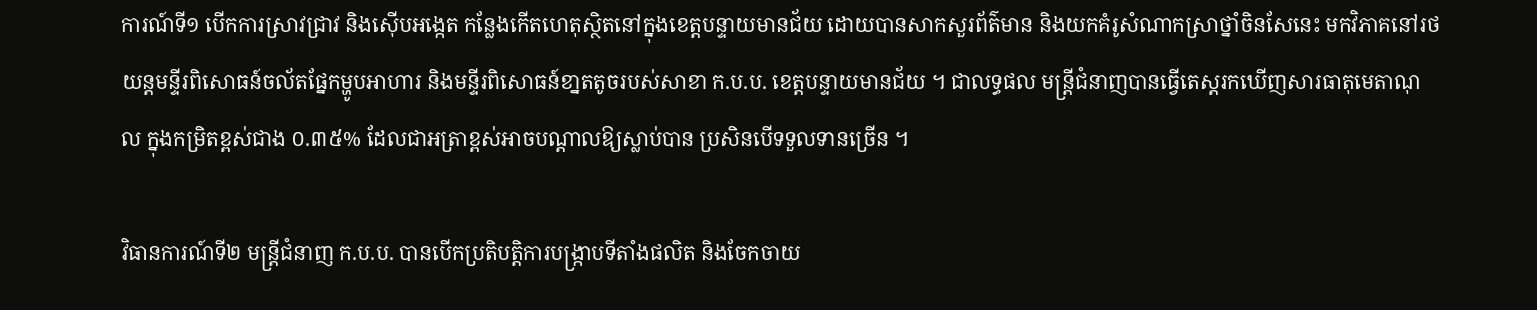ការណ៍ទី១ បើកការស្រាវជ្រាវ និងស៊ើបអង្កេត កន្លែងកើតហេតុស្ថិតនៅក្នុងខេត្តបន្ទាយមានជ័យ ដោយបានសាកសួរព័ត៌មាន និងយកគំរូសំណាកស្រាថ្នាំចិនសែនេះ មកវិភាគនៅរថយន្តមន្ទីរពិសោធន៍ចល័តផ្នែកម្ហូបអាហារ និងមន្ទីរពិសោធន៍ខា្នតតូចរបស់សាខា ក.ប.ប. ខេត្តបន្ទាយមានជ័យ ។ ជាលទ្ធផល មន្ត្រីជំនាញបានធ្វើតេស្តរកឃើញសារធាតុមេតាណុល ក្នុងកម្រិតខ្ពស់ជាង ០.៣៥% ដែលជាអត្រាខ្ពស់អាចបណ្ដាលឱ្យស្លាប់បាន ប្រសិនបើទទួលទានច្រើន ។

វិធានការណ៍ទី២ មន្ត្រីជំនាញ ក.ប.ប. បានបើកប្រតិបត្តិការបង្រ្កាបទីតាំងផលិត និងចែកចាយ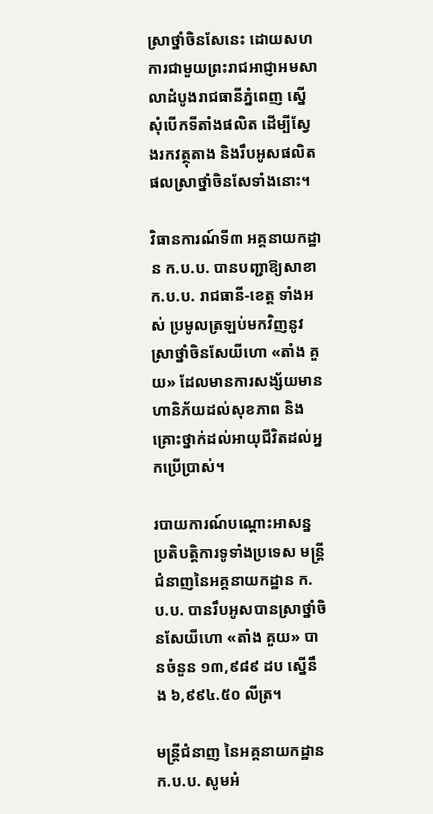ស្រាថ្នាំចិនសែនេះ ដោយសហការជាមួយព្រះរាជអាជ្ញាអមសាលាដំបូងរាជធានីភ្នំពេញ ស្នើសុំបើកទីតាំងផលិត ដើម្បីស្វែងរកវត្ថុតាង និងរឹបអូសផលិតផលស្រាថ្នាំចិនសែទាំងនោះ។

វិធានការណ៍ទី៣ អគ្គនាយកដ្ឋាន ក.ប.ប. បានបញ្ជាឱ្យសាខា ក.ប.ប. រាជធានី-ខេត្ត ទាំងអស់ ប្រមូលត្រឡប់មកវិញនូវស្រាថ្នាំចិនសែយីហោ «តាំង គួយ» ដែលមានការសង្ស័យមានហានិភ័យដល់សុខភាព និងគ្រោះថ្នាក់ដល់អាយុជីវិតដល់អ្នកប្រើប្រាស់។

របាយការណ៍បណ្តោះអាសន្ន ប្រតិបត្តិការទូទាំងប្រទេស មន្ត្រីជំនាញនៃអគ្គនាយកដ្ឋាន ក.ប.ប. បានរឹបអូសបានស្រាថ្នាំចិនសែយីហោ «តាំង គួយ» បានចំនួន ១៣,៩៨៩ ដប ស្នើនឹង ៦,៩៩៤.៥០ លីត្រ។

មន្ត្រីជំនាញ នៃអគ្គនាយកដ្ឋាន ក.ប.ប. សូមអំ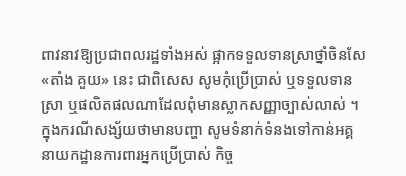ពាវនាវឱ្យប្រជាពលរដ្ឋទាំងអស់ ផ្អាកទទួលទានស្រាថ្នាំចិនសែ «តាំង គួយ» នេះ ជាពិសេស សូមកុំប្រើប្រាស់ ឬទទួលទានស្រា ឬផលិតផលណាដែលពុំមានស្លាកសញ្ញាច្បាស់លាស់ ។ ក្នុងករណីសង្ស័យថាមានបញ្ហា សូមទំនាក់ទំនងទៅកាន់អគ្គនាយកដ្ឋានការពារអ្នកប្រើប្រាស់ កិច្ច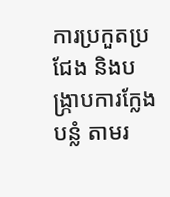ការប្រកួតប្រជែង និងបង្រ្កាបការក្លែងបន្លំ តាមរ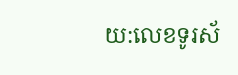យ:លេខទូរស័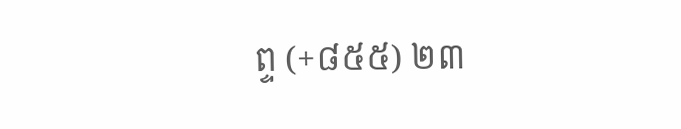ព្ទ (+៨៥៥) ២៣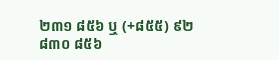២៣១ ៨៥៦ ឬ (+៨៥៥) ៩២ ៨៣០ ៨៥៦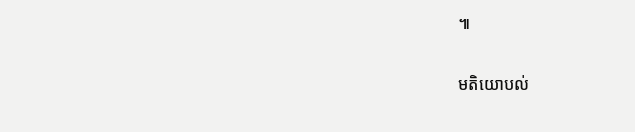៕

មតិយោបល់